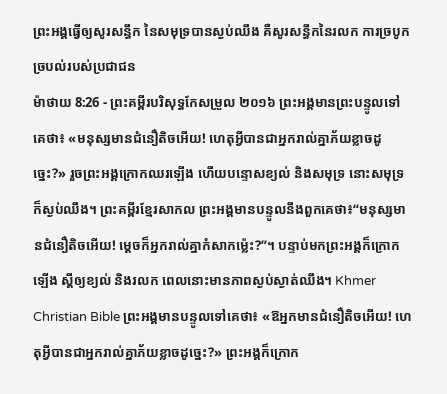ព្រះអង្គធ្វើឲ្យសូរសន្ធឹក នៃសមុទ្របានស្ងប់ឈឹង គឺសូរសន្ធឹកនៃរលក ការច្របូកច្របល់របស់ប្រជាជន
ម៉ាថាយ 8:26 - ព្រះគម្ពីរបរិសុទ្ធកែសម្រួល ២០១៦ ព្រះអង្គមានព្រះបន្ទូលទៅគេថា៖ «មនុស្សមានជំនឿតិចអើយ! ហេតុអ្វីបានជាអ្នករាល់គ្នាភ័យខ្លាចដូច្នេះ?» រួចព្រះអង្គក្រោកឈរឡើង ហើយបន្ទោសខ្យល់ និងសមុទ្រ នោះសមុទ្រក៏ស្ងប់ឈឹង។ ព្រះគម្ពីរខ្មែរសាកល ព្រះអង្គមានបន្ទូលនឹងពួកគេថា៖“មនុស្សមានជំនឿតិចអើយ! ម្ដេចក៏អ្នករាល់គ្នាកំសាកម្ល៉េះ?”។ បន្ទាប់មកព្រះអង្គក៏ក្រោកឡើង ស្ដីឲ្យខ្យល់ និងរលក ពេលនោះមានភាពស្ងប់ស្ងាត់ឈឹង។ Khmer Christian Bible ព្រះអង្គមានបន្ទូលទៅគេថា៖ «ឱអ្នកមានជំនឿតិចអើយ! ហេតុអ្វីបានជាអ្នករាល់គ្នាភ័យខ្លាចដូច្នេះ?» ព្រះអង្គក៏ក្រោក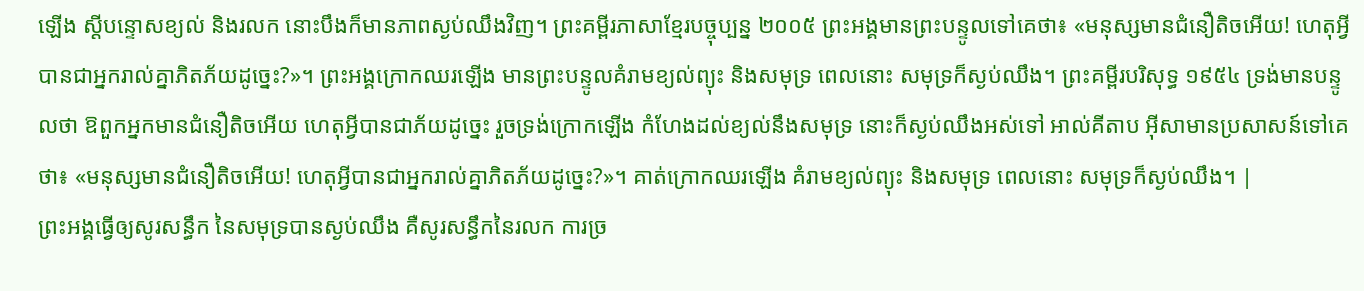ឡើង ស្ដីបន្ទោសខ្យល់ និងរលក នោះបឹងក៏មានភាពស្ងប់ឈឹងវិញ។ ព្រះគម្ពីរភាសាខ្មែរបច្ចុប្បន្ន ២០០៥ ព្រះអង្គមានព្រះបន្ទូលទៅគេថា៖ «មនុស្សមានជំនឿតិចអើយ! ហេតុអ្វីបានជាអ្នករាល់គ្នាភិតភ័យដូច្នេះ?»។ ព្រះអង្គក្រោកឈរឡើង មានព្រះបន្ទូលគំរាមខ្យល់ព្យុះ និងសមុទ្រ ពេលនោះ សមុទ្រក៏ស្ងប់ឈឹង។ ព្រះគម្ពីរបរិសុទ្ធ ១៩៥៤ ទ្រង់មានបន្ទូលថា ឱពួកអ្នកមានជំនឿតិចអើយ ហេតុអ្វីបានជាភ័យដូច្នេះ រួចទ្រង់ក្រោកឡើង កំហែងដល់ខ្យល់នឹងសមុទ្រ នោះក៏ស្ងប់ឈឹងអស់ទៅ អាល់គីតាប អ៊ីសាមានប្រសាសន៍ទៅគេថា៖ «មនុស្សមានជំនឿតិចអើយ! ហេតុអ្វីបានជាអ្នករាល់គ្នាភិតភ័យដូច្នេះ?»។ គាត់ក្រោកឈរឡើង គំរាមខ្យល់ព្យុះ និងសមុទ្រ ពេលនោះ សមុទ្រក៏ស្ងប់ឈឹង។ |
ព្រះអង្គធ្វើឲ្យសូរសន្ធឹក នៃសមុទ្របានស្ងប់ឈឹង គឺសូរសន្ធឹកនៃរលក ការច្រ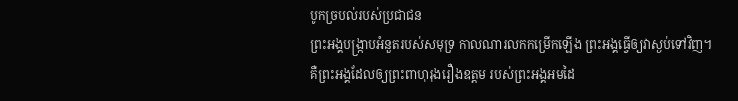បូកច្របល់របស់ប្រជាជន
ព្រះអង្គបង្ក្រាបអំនួតរបស់សមុទ្រ កាលណារលកកម្រើកឡើង ព្រះអង្គធ្វើឲ្យវាស្ងប់ទៅវិញ។
គឺព្រះអង្គដែលឲ្យព្រះពាហុរុងរឿងឧត្តម របស់ព្រះអង្គអមដៃ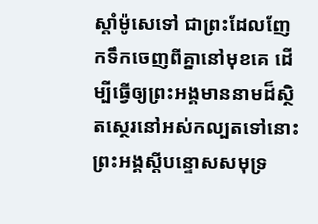ស្តាំម៉ូសេទៅ ជាព្រះដែលញែកទឹកចេញពីគ្នានៅមុខគេ ដើម្បីធ្វើឲ្យព្រះអង្គមាននាមដ៏ស្ថិតស្ថេរនៅអស់កល្បតទៅនោះ
ព្រះអង្គស្ដីបន្ទោសសមុទ្រ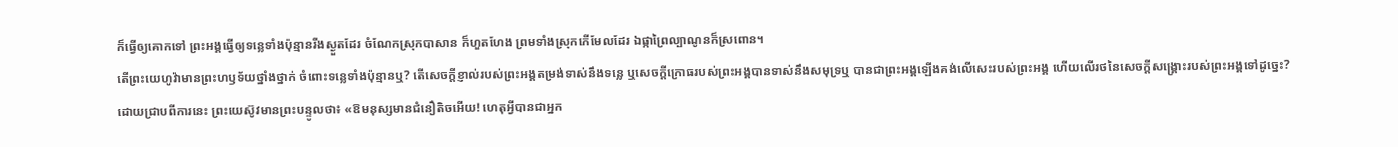ក៏ធ្វើឲ្យគោកទៅ ព្រះអង្គធ្វើឲ្យទន្លេទាំងប៉ុន្មានរីងស្ងួតដែរ ចំណែកស្រុកបាសាន ក៏ហួតហែង ព្រមទាំងស្រុកកើមែលដែរ ឯផ្កាព្រៃល្បាណូនក៏ស្រពោន។
តើព្រះយេហូវ៉ាមានព្រះហឫទ័យថ្នាំងថ្នាក់ ចំពោះទន្លេទាំងប៉ុន្មានឬ? តើសេចក្ដីខ្ញាល់របស់ព្រះអង្គតម្រង់ទាស់នឹងទន្លេ ឬសេចក្ដីក្រោធរបស់ព្រះអង្គបានទាស់នឹងសមុទ្រឬ បានជាព្រះអង្គឡើងគង់លើសេះរបស់ព្រះអង្គ ហើយលើរថនៃសេចក្ដីសង្គ្រោះរបស់ព្រះអង្គទៅដូច្នេះ?
ដោយជ្រាបពីការនេះ ព្រះយេស៊ូវមានព្រះបន្ទូលថា៖ «ឱមនុស្សមានជំនឿតិចអើយ! ហេតុអ្វីបានជាអ្នក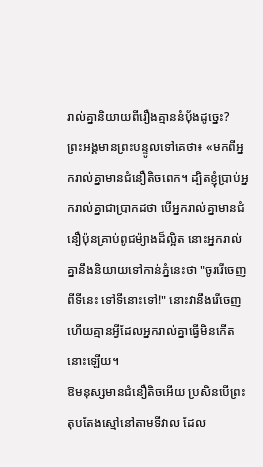រាល់គ្នានិយាយពីរឿងគ្មាននំបុ័ងដូច្នេះ?
ព្រះអង្គមានព្រះបន្ទូលទៅគេថា៖ «មកពីអ្នករាល់គ្នាមានជំនឿតិចពេក។ ដ្បិតខ្ញុំប្រាប់អ្នករាល់គ្នាជាប្រាកដថា បើអ្នករាល់គ្នាមានជំនឿប៉ុនគ្រាប់ពូជម៉្យាងដ៏ល្អិត នោះអ្នករាល់គ្នានឹងនិយាយទៅកាន់ភ្នំនេះថា "ចូររើចេញពីទីនេះ ទៅទីនោះទៅ!" នោះវានឹងរើចេញ ហើយគ្មានអ្វីដែលអ្នករាល់គ្នាធ្វើមិនកើតនោះឡើយ។
ឱមនុស្សមានជំនឿតិចអើយ ប្រសិនបើព្រះតុបតែងស្មៅនៅតាមទីវាល ដែល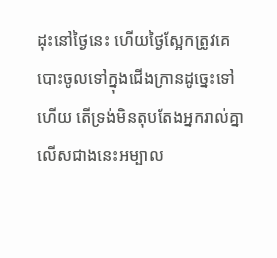ដុះនៅថ្ងៃនេះ ហើយថ្ងៃស្អែកត្រូវគេបោះចូលទៅក្នុងជើងក្រានដូច្នេះទៅហើយ តើទ្រង់មិនតុបតែងអ្នករាល់គ្នា លើសជាងនេះអម្បាល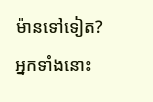ម៉ានទៅទៀត?
អ្នកទាំងនោះ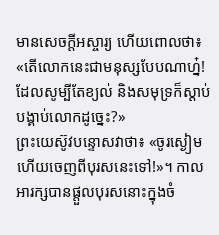មានសេចក្តីអស្ចារ្យ ហើយពោលថា៖ «តើលោកនេះជាមនុស្សបែបណាហ្ន៎! ដែលសូម្បីតែខ្យល់ និងសមុទ្រក៏ស្តាប់បង្គាប់លោកដូច្នេះ?»
ព្រះយេស៊ូវបន្ទោសវាថា៖ «ចូរស្ងៀម ហើយចេញពីបុរសនេះទៅ!»។ កាលអារក្សបានផ្តួលបុរសនោះក្នុងចំ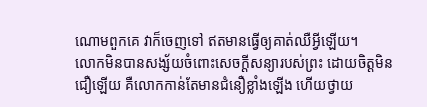ណោមពួកគេ វាក៏ចេញទៅ ឥតមានធ្វើឲ្យគាត់ឈឺអ្វីឡើយ។
លោកមិនបានសង្ស័យចំពោះសេចក្តីសន្យារបស់ព្រះ ដោយចិត្តមិនជឿឡើយ គឺលោកកាន់តែមានជំនឿខ្លាំងឡើង ហើយថ្វាយ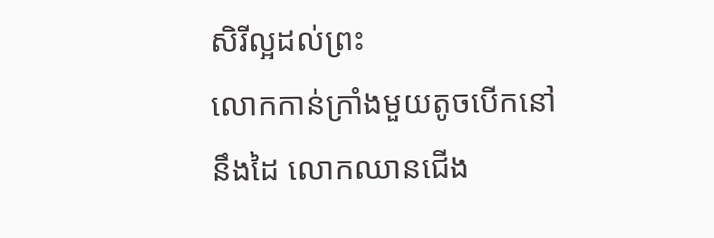សិរីល្អដល់ព្រះ
លោកកាន់ក្រាំងមួយតូចបើកនៅនឹងដៃ លោកឈានជើង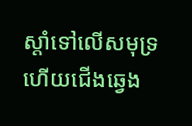ស្តាំទៅលើសមុទ្រ ហើយជើងឆ្វេង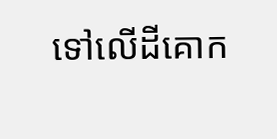ទៅលើដីគោក